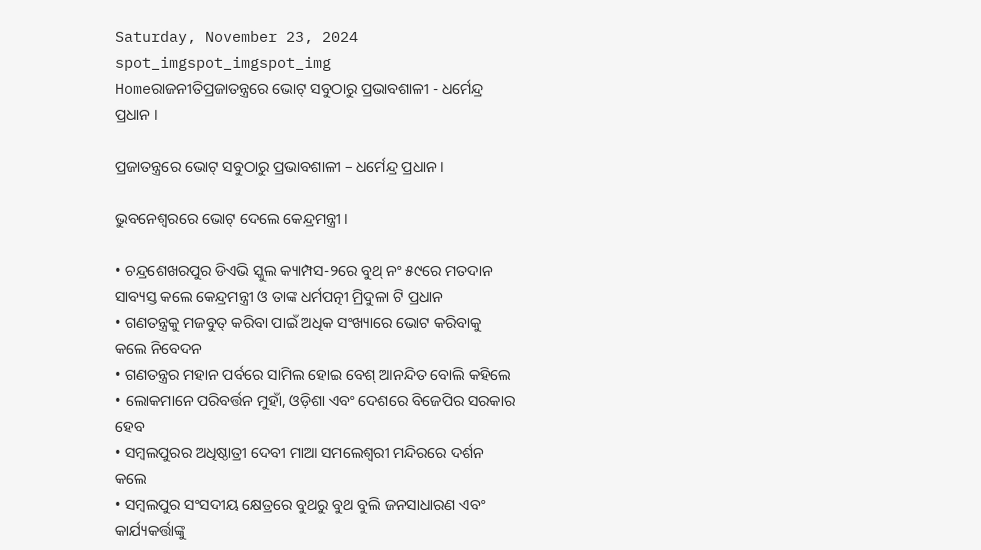Saturday, November 23, 2024
spot_imgspot_imgspot_img
Homeରାଜନୀତିପ୍ରଜାତନ୍ତ୍ରରେ ଭୋଟ୍ ସବୁଠାରୁ ପ୍ରଭାବଶାଳୀ - ଧର୍ମେନ୍ଦ୍ର ପ୍ରଧାନ ।

ପ୍ରଜାତନ୍ତ୍ରରେ ଭୋଟ୍ ସବୁଠାରୁ ପ୍ରଭାବଶାଳୀ – ଧର୍ମେନ୍ଦ୍ର ପ୍ରଧାନ ।

ଭୁବନେଶ୍ୱରରେ ଭୋଟ୍ ଦେଲେ କେନ୍ଦ୍ରମନ୍ତ୍ରୀ ।

• ଚନ୍ଦ୍ରଶେଖରପୁର ଡିଏଭି ସ୍କୁଲ କ୍ୟାମ୍ପସ-୨ରେ ବୁଥ୍ ନଂ ୫୯ରେ ମତଦାନ ସାବ୍ୟସ୍ତ କଲେ କେନ୍ଦ୍ରମନ୍ତ୍ରୀ ଓ ତାଙ୍କ ଧର୍ମପତ୍ନୀ ମ୍ରିଦୁଳା ଟି ପ୍ରଧାନ
• ଗଣତନ୍ତ୍ରକୁ ମଜବୁତ୍ କରିବା ପାଇଁ ଅଧିକ ସଂଖ୍ୟାରେ ଭୋଟ କରିବାକୁ କଲେ ନିବେଦନ
• ଗଣତନ୍ତ୍ରର ମହାନ ପର୍ବରେ ସାମିଲ ହୋଇ ବେଶ୍ ଆନନ୍ଦିତ ବୋଲି କହିଲେ
• ଲୋକମାନେ ପରିବର୍ତ୍ତନ ମୁହାଁ, ଓଡ଼ିଶା ଏବଂ ଦେଶରେ ବିଜେପିର ସରକାର ହେବ
• ସମ୍ବଲପୁରର ଅଧିଷ୍ଠାତ୍ରୀ ଦେବୀ ମାଆ ସମଲେଶ୍ୱରୀ ମନ୍ଦିରରେ ଦର୍ଶନ କଲେ
• ସମ୍ବଲପୁର ସଂସଦୀୟ କ୍ଷେତ୍ରରେ ବୁଥରୁ ବୁଥ ବୁଲି ଜନସାଧାରଣ ଏବଂ କାର୍ଯ୍ୟକର୍ତ୍ତାଙ୍କୁ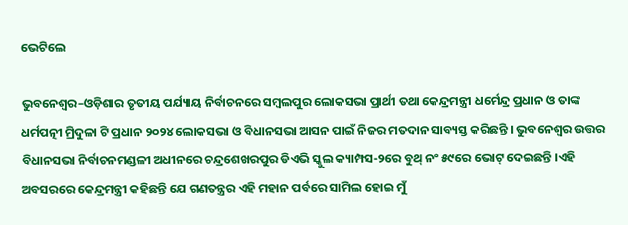ଭେଟିଲେ

ଭୁବନେଶ୍ୱର–ଓଡ଼ିଶାର ତୃତୀୟ ପର୍ଯ୍ୟାୟ ନିର୍ବାଚନରେ ସମ୍ବଲପୁର ଲୋକସଭା ପ୍ରାର୍ଥୀ ତଥା କେନ୍ଦ୍ରମନ୍ତ୍ରୀ ଧର୍ମେନ୍ଦ୍ର ପ୍ରଧାନ ଓ ତାଙ୍କ ଧର୍ମପତ୍ନୀ ମ୍ରିଦୁଳା ଟି ପ୍ରଧାନ ୨୦୨୪ ଲୋକସଭା ଓ ବିଧାନସଭା ଆସନ ପାଇଁ ନିଜର ମତଦାନ ସାବ୍ୟସ୍ତ କରିଛନ୍ତି । ଭୁବନେଶ୍ୱର ଉତ୍ତର ବିଧାନସଭା ନିର୍ବାଚନମଣ୍ଡଳୀ ଅଧୀନରେ ଚନ୍ଦ୍ରଶେଖରପୁର ଡିଏଭି ସ୍କୁଲ କ୍ୟାମ୍ପସ-୨ରେ ବୁଥ୍ ନଂ ୫୯ରେ ଭୋଟ୍ ଦେଇଛନ୍ତି ।ଏହି ଅବସରରେ କେନ୍ଦ୍ରମନ୍ତ୍ରୀ କହିଛନ୍ତି ଯେ ଗଣତନ୍ତ୍ରର ଏହି ମହାନ ପର୍ବରେ ସାମିଲ ହୋଇ ମୁଁ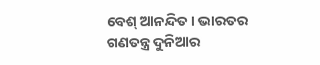ବେଶ୍ ଆନନ୍ଦିତ । ଭାରତର ଗଣତନ୍ତ୍ର ଦୁନିଆର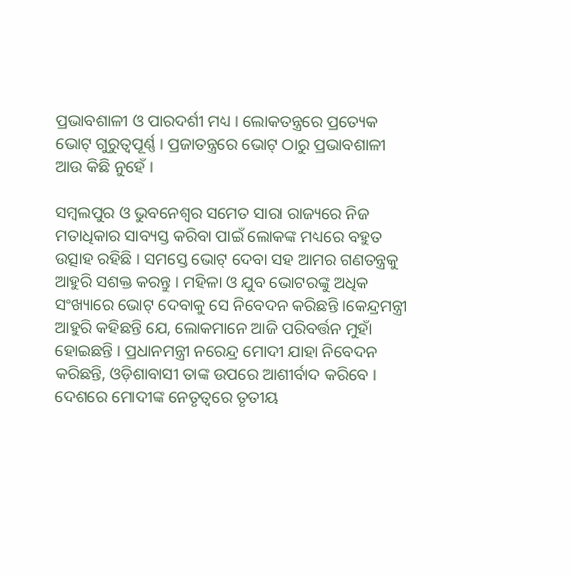ପ୍ରଭାବଶାଳୀ ଓ ପାରଦର୍ଶୀ ମଧ୍ୟ । ଲୋକତନ୍ତ୍ରରେ ପ୍ରତ୍ୟେକ ଭୋଟ୍ ଗୁରୁତ୍ୱପୂର୍ଣ୍ଣ । ପ୍ରଜାତନ୍ତ୍ରରେ ଭୋଟ୍ ଠାରୁ ପ୍ରଭାବଶାଳୀ ଆଉ କିଛି ନୁହେଁ ।

ସମ୍ବଲପୁର ଓ ଭୁବନେଶ୍ୱର ସମେତ ସାରା ରାଜ୍ୟରେ ନିଜ ମତାଧିକାର ସାବ୍ୟସ୍ତ କରିବା ପାଇଁ ଲୋକଙ୍କ ମଧ୍ୟରେ ବହୁତ ଉତ୍ସାହ ରହିଛି । ସମସ୍ତେ ଭୋଟ୍ ଦେବା ସହ ଆମର ଗଣତନ୍ତ୍ରକୁ ଆହୁରି ସଶକ୍ତ କରନ୍ତୁ । ମହିଳା ଓ ଯୁବ ଭୋଟରଙ୍କୁ ଅଧିକ ସଂଖ୍ୟାରେ ଭୋଟ୍ ଦେବାକୁ ସେ ନିବେଦନ କରିଛନ୍ତି ।କେନ୍ଦ୍ରମନ୍ତ୍ରୀ ଆହୁରି କହିଛନ୍ତି ଯେ, ଲୋକମାନେ ଆଜି ପରିବର୍ତ୍ତନ ମୁହାଁ ହୋଇଛନ୍ତି । ପ୍ରଧାନମନ୍ତ୍ରୀ ନରେନ୍ଦ୍ର ମୋଦୀ ଯାହା ନିବେଦନ କରିଛନ୍ତି, ଓଡ଼ିଶାବାସୀ ତାଙ୍କ ଉପରେ ଆଶୀର୍ବାଦ କରିବେ । ଦେଶରେ ମୋଦୀଙ୍କ ନେତୃତ୍ୱରେ ତୃତୀୟ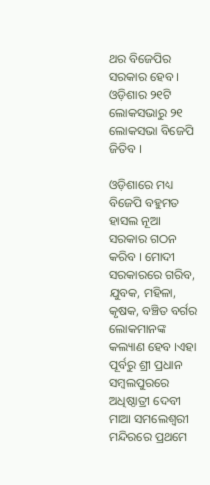ଥର ବିଜେପିର ସରକାର ହେବ । ଓଡ଼ିଶାର ୨୧ଟି ଲୋକସଭାରୁ ୨୧ ଲୋକସଭା ବିଜେପି ଜିତିବ ।

ଓଡ଼ିଶାରେ ମଧ୍ୟ ବିଜେପି ବହୁମତ ହାସଲ ନୂଆ ସରକାର ଗଠନ କରିବ । ମୋଦୀ ସରକାରରେ ଗରିବ, ଯୁବକ, ମହିଳା, କୃଷକ, ବଞ୍ଚିତ ବର୍ଗର ଲୋକମାନଙ୍କ କଲ୍ୟାଣ ହେବ ।ଏହା ପୂର୍ବରୁ ଶ୍ରୀ ପ୍ରଧାନ ସମ୍ବଲପୁରରେ ଅଧିଷ୍ଠାତ୍ରୀ ଦେବୀ ମାଆ ସମଲେଶ୍ୱରୀ ମନ୍ଦିରରେ ପ୍ରଥମେ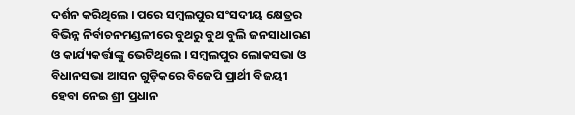ଦର୍ଶନ କରିଥିଲେ । ପରେ ସମ୍ବଲପୁର ସଂସଦୀୟ କ୍ଷେତ୍ରର ବିଭିନ୍ନ ନିର୍ବାଚନମଣ୍ଡଳୀରେ ବୁଥରୁ ବୁଥ ବୁଲି ଜନସାଧାରଣ ଓ କାର୍ଯ୍ୟକର୍ତ୍ତାଙ୍କୁ ଭେଟିଥିଲେ । ସମ୍ବଲପୁର ଲୋକସଭା ଓ ବିଧାନସଭା ଆସନ ଗୁଡ଼ିକରେ ବିଜେପି ପ୍ରାର୍ଥୀ ବିଜୟୀ ହେବା ନେଇ ଶ୍ରୀ ପ୍ରଧାନ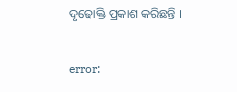ଦୃଢୋକ୍ତି ପ୍ରକାଶ କରିଛନ୍ତି ।

error: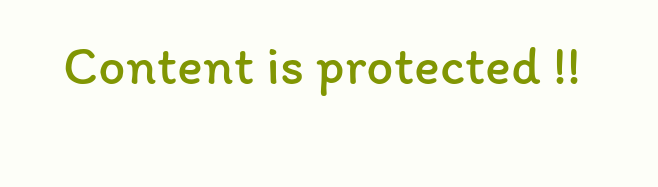Content is protected !!